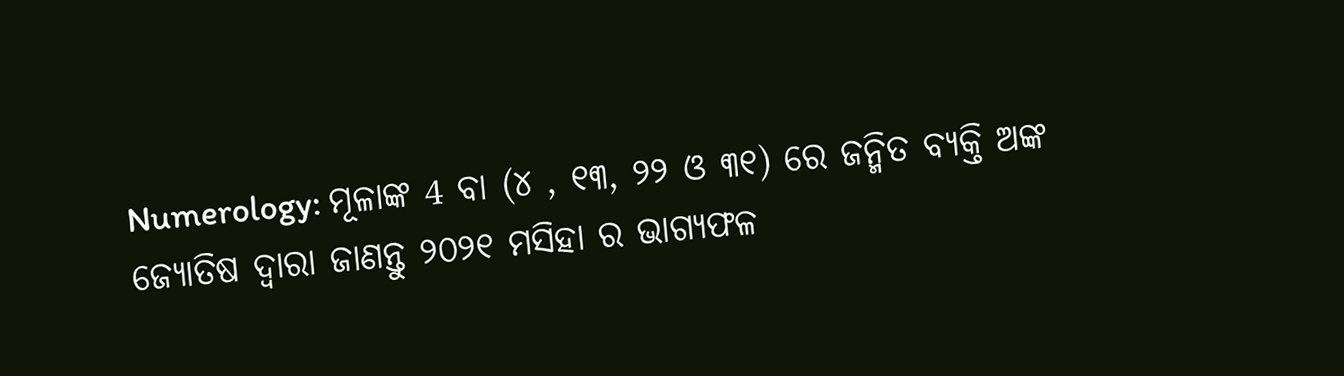Numerology: ମୂଳାଙ୍କ 4 ବା (୪ , ୧୩, ୨୨ ଓ ୩୧) ରେ ଜନ୍ମିତ ବ୍ୟକ୍ତି ଅଙ୍କ ଜ୍ୟୋତିଷ ଦ୍ଵାରା ଜାଣନ୍ତୁ ୨୦୨୧ ମସିହା ର ଭାଗ୍ୟଫଳ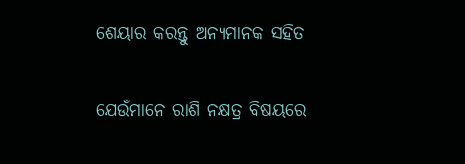ଶେୟାର କରନ୍ତୁ ଅନ୍ୟମାନକ ସହିତ

ଯେଉଁମାନେ ରାଶି ନକ୍ଷତ୍ର ବିଷୟରେ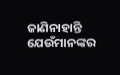ଜାଣିନାହାନ୍ତି ଯେଉଁମାନଙ୍କର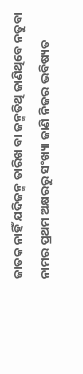ଜାତକ ନାହିଁ ଯଦିଜନ୍ମ ତାରିଖ ବା ଜନ୍ମତିଥି ଜାଣିଥିବେ ନତୁବା ନାମର ପ୍ରଥମ ଅକ୍ଷରରୁ ସଂଖ୍ୟା ଜାଣି ନିଜର ଭବିଷ୍ୟତ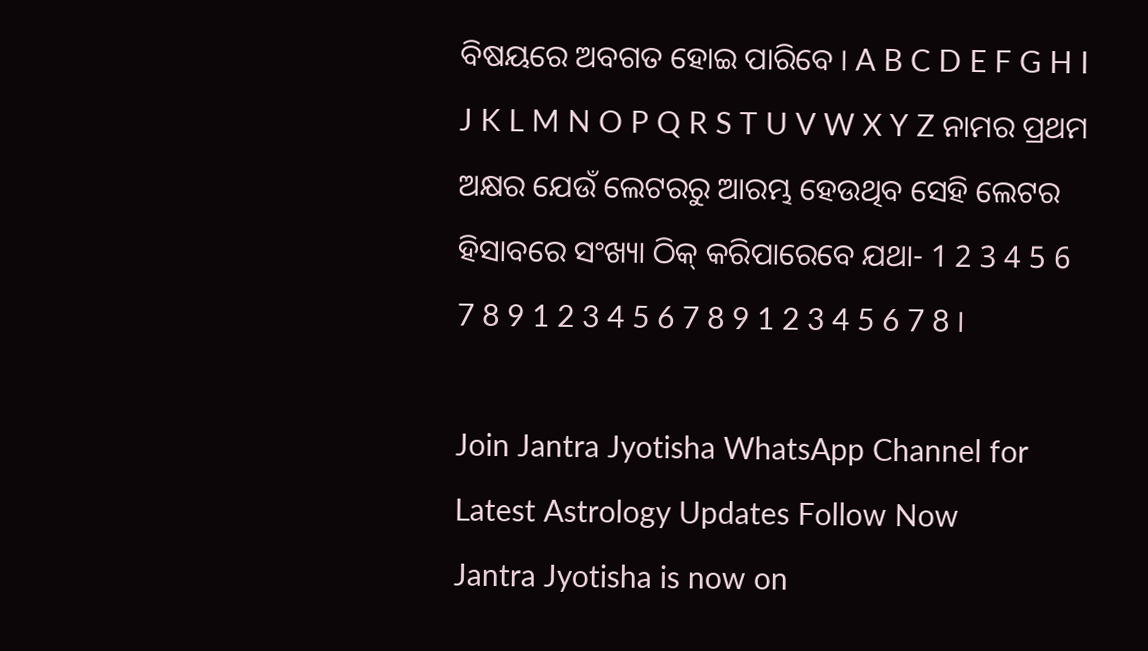ବିଷୟରେ ଅବଗତ ହୋଇ ପାରିବେ । A B C D E F G H I J K L M N O P Q R S T U V W X Y Z ନାମର ପ୍ରଥମ ଅକ୍ଷର ଯେଉଁ ଲେଟରରୁ ଆରମ୍ଭ ହେଉଥିବ ସେହି ଲେଟର ହିସାବରେ ସଂଖ୍ୟା ଠିକ୍ କରିପାରେବେ ଯଥା- 1 2 3 4 5 6 7 8 9 1 2 3 4 5 6 7 8 9 1 2 3 4 5 6 7 8 ।

Join Jantra Jyotisha WhatsApp Channel for Latest Astrology Updates Follow Now
Jantra Jyotisha is now on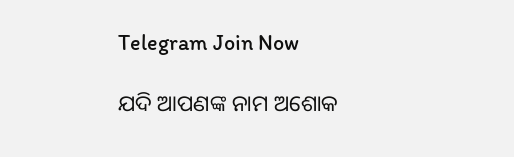Telegram Join Now

ଯଦି ଆପଣଙ୍କ ନାମ ଅଶୋକ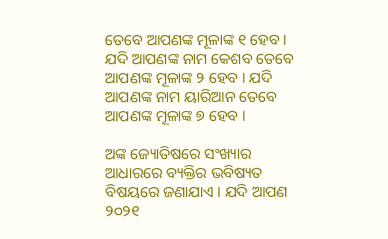ତେବେ ଆପଣଙ୍କ ମୂଳାଙ୍କ ୧ ହେବ । ଯଦି ଆପଣଙ୍କ ନାମ କେଶବ ତେବେ ଆପଣଙ୍କ ମୂଳାଙ୍କ ୨ ହେବ । ଯଦି ଆପଣଙ୍କ ନାମ ୟାରିଆନ ତେବେ ଆପଣଙ୍କ ମୂଳାଙ୍କ ୭ ହେବ ।

ଅଙ୍କ ଜ୍ୟୋତିଷରେ ସଂଖ୍ୟାର ଆଧାରରେ ବ୍ୟକ୍ତିର ଭବିଷ୍ୟତ ବିଷୟରେ ଜଣାଯାଏ । ଯଦି ଆପଣ ୨୦୨୧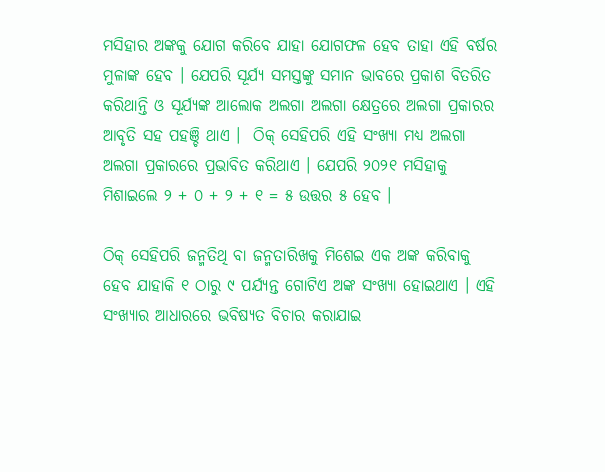ମସିହାର ଅଙ୍କକୁ ଯୋଗ କରିବେ ଯାହା ଯୋଗଫଳ ହେବ ତାହା ଏହି ବର୍ଷର ମୁଳାଙ୍କ ହେବ । ଯେପରି ସୂର୍ଯ୍ୟ ସମସ୍ତଙ୍କୁ ସମାନ ଭାବରେ ପ୍ରକାଶ ବିତରିତ କରିଥାନ୍ତି ଓ ସୂର୍ଯ୍ୟଙ୍କ ଆଲୋକ ଅଲଗା ଅଲଗା କ୍ଷେତ୍ରରେ ଅଲଗା ପ୍ରକାରର ଆବୃତି ସହ ପହଞ୍ଚି ଥାଏ ।  ଠିକ୍ ସେହିପରି ଏହି ସଂଖ୍ୟା ମଧ୍ୟ ଅଲଗା ଅଲଗା ପ୍ରକାରରେ ପ୍ରଭାବିତ କରିଥାଏ । ଯେପରି ୨୦୨୧ ମସିହାକୁ ମିଶାଇଲେ ୨ + ୦ + ୨ + ୧ = ୫ ଉତ୍ତର ୫ ହେବ ।

ଠିକ୍ ସେହିପରି ଜନ୍ମତିଥି ବା ଜନ୍ମତାରିଖକୁ ମିଶେଇ ଏକ ଅଙ୍କ କରିବାକୁ ହେବ ଯାହାକି ୧ ଠାରୁ ୯ ପର୍ଯ୍ୟନ୍ତ ଗୋଟିଏ ଅଙ୍କ ସଂଖ୍ୟା ହୋଇଥାଏ । ଏହି ସଂଖ୍ୟାର ଆଧାରରେ ଭବିଷ୍ୟତ ବିଚାର କରାଯାଇ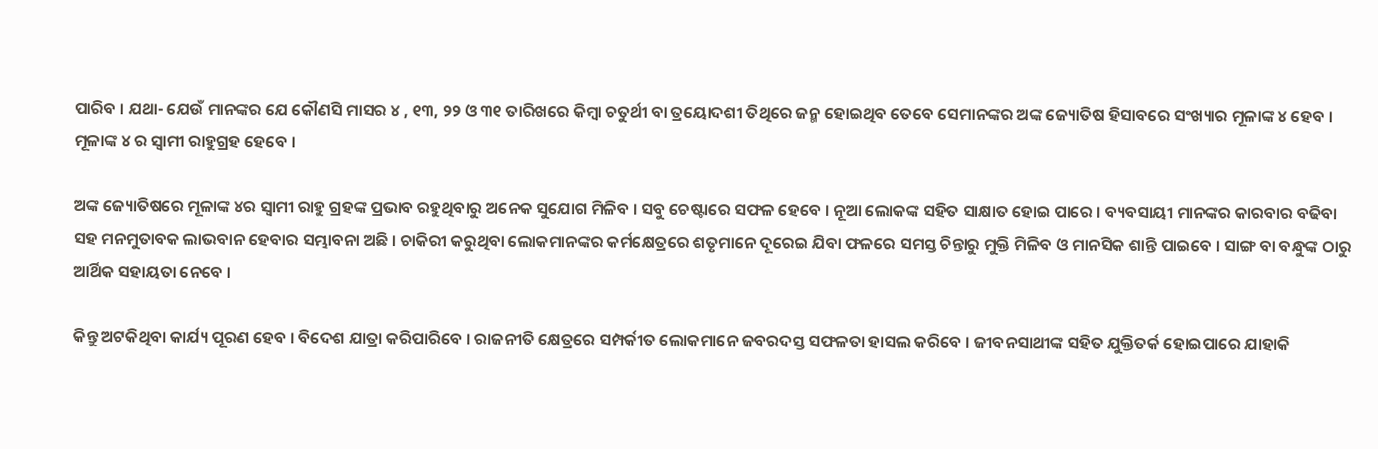ପାରିବ । ଯଥା- ଯେଉଁ ମାନଙ୍କର ଯେ କୌଣସି ମାସର ୪ , ୧୩, ୨୨ ଓ ୩୧ ତାରିଖରେ କିମ୍ବା ଚତୁର୍ଥୀ ବା ତ୍ରୟୋଦଶୀ ତିଥିରେ ଜନ୍ମ ହୋଇଥିବ ତେବେ ସେମାନଙ୍କର ଅଙ୍କ ଜ୍ୟୋତିଷ ହିସାବରେ ସଂଖ୍ୟାର ମୂଳାଙ୍କ ୪ ହେବ । ମୂଳାଙ୍କ ୪ ର ସ୍ଵାମୀ ରାହୁଗ୍ରହ ହେବେ ।

ଅଙ୍କ ଜ୍ୟୋତିଷରେ ମୂଳାଙ୍କ ୪ର ସ୍ଵାମୀ ରାହୁ ଗ୍ରହଙ୍କ ପ୍ରଭାବ ରହୁଥିବାରୁ ଅନେକ ସୁଯୋଗ ମିଳିବ । ସବୁ ଚେଷ୍ଟାରେ ସଫଳ ହେବେ । ନୂଆ ଲୋକଙ୍କ ସହିତ ସାକ୍ଷାତ ହୋଇ ପାରେ । ବ୍ୟବସାୟୀ ମାନଙ୍କର କାରବାର ବଢିବା ସହ ମନମୁତାବକ ଲାଭବାନ ହେବାର ସମ୍ଭାବନା ଅଛି । ଚାକିରୀ କରୁଥିବା ଲୋକମାନଙ୍କର କର୍ମକ୍ଷେତ୍ରରେ ଶତୃମାନେ ଦୂରେଇ ଯିବା ଫଳରେ ସମସ୍ତ ଚିନ୍ତାରୁ ମୁକ୍ତି ମିଳିବ ଓ ମାନସିକ ଶାନ୍ତି ପାଇବେ । ସାଙ୍ଗ ବା ବନ୍ଧୁଙ୍କ ଠାରୁ ଆର୍ଥିକ ସହାୟତା ନେବେ ।

କିନ୍ତୁ ଅଟକିଥିବା କାର୍ଯ୍ୟ ପୂରଣ ହେବ । ବିଦେଶ ଯାତ୍ରା କରିପାରିବେ । ରାଜନୀତି କ୍ଷେତ୍ରରେ ସମ୍ପର୍କୀତ ଲୋକମାନେ ଜବରଦସ୍ତ ସଫଳତା ହାସଲ କରିବେ । ଜୀବନସାଥୀଙ୍କ ସହିତ ଯୁକ୍ତିତର୍କ ହୋଇପାରେ ଯାହାକି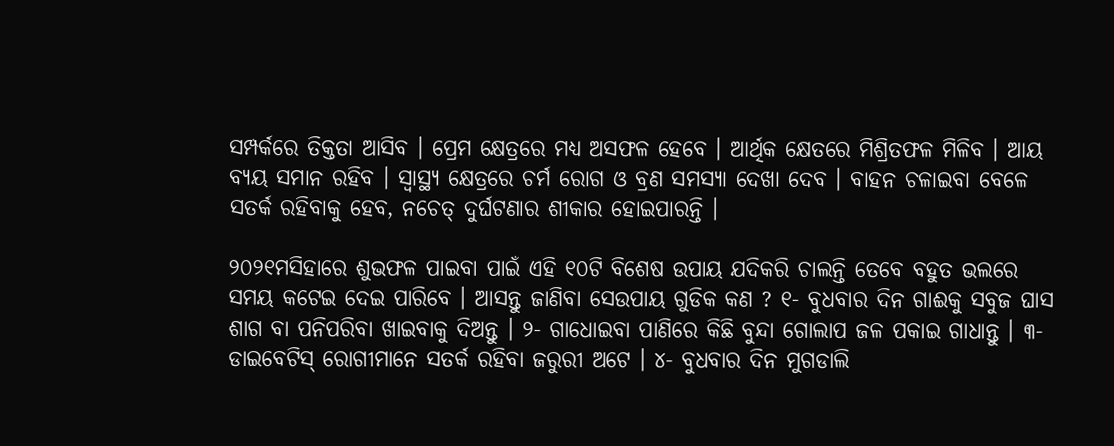ସମ୍ପର୍କରେ ତିକ୍ତତା ଆସିବ । ପ୍ରେମ କ୍ଷେତ୍ରରେ ମଧ୍ୟ ଅସଫଳ ହେବେ । ଆର୍ଥିକ କ୍ଷେତରେ ମିଶ୍ରିତଫଳ ମିଳିବ । ଆୟ ବ୍ୟୟ ସମାନ ରହିବ । ସ୍ୱାସ୍ଥ୍ୟ କ୍ଷେତ୍ରରେ ଚର୍ମ ରୋଗ ଓ ବ୍ରଣ ସମସ୍ୟା ଦେଖା ଦେବ । ବାହନ ଚଳାଇବା ବେଳେ ସତର୍କ ରହିବାକୁ ହେବ, ନଚେତ୍ ଦୁର୍ଘଟଣାର ଶୀକାର ହୋଇପାରନ୍ତି ।

୨୦୨୧ମସିହାରେ ଶୁଭଫଳ ପାଇବା ପାଇଁ ଏହି ୧୦ଟି ବିଶେଷ ଉପାୟ ଯଦିକରି ଚାଲନ୍ତି ତେବେ ବହୁତ ଭଲରେ ସମୟ କଟେଇ ଦେଇ ପାରିବେ । ଆସନ୍ତୁ ଜାଣିବା ସେଉପାୟ ଗୁଡିକ କଣ ? ୧- ବୁଧବାର ଦିନ ଗାଈକୁ ସବୁଜ ଘାସ ଶାଗ ବା ପନିପରିବା ଖାଇବାକୁ ଦିଅନ୍ତୁ । ୨- ଗାଧୋଇବା ପାଣିରେ କିଛି ବୁନ୍ଦା ଗୋଲାପ ଜଳ ପକାଇ ଗାଧାନ୍ତୁ । ୩- ଡାଇବେଟିସ୍ ରୋଗୀମାନେ ସତର୍କ ରହିବା ଜରୁରୀ ଅଟେ । ୪- ବୁଧବାର ଦିନ ମୁଗଡାଲି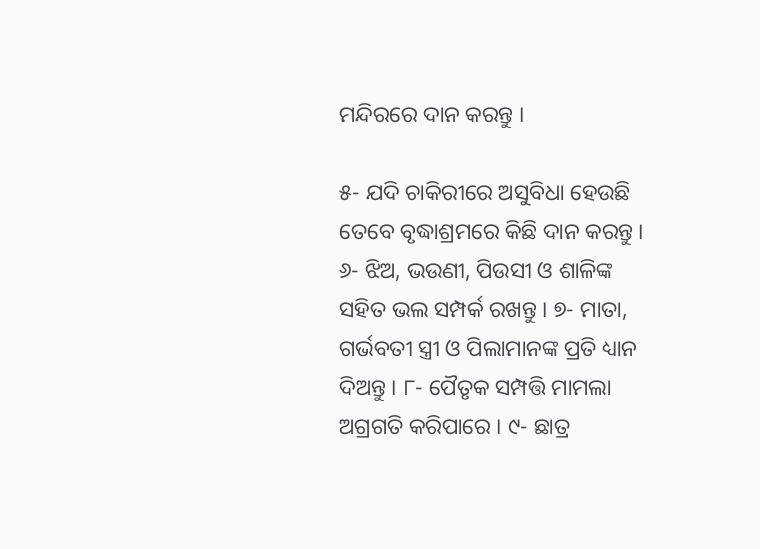ମନ୍ଦିରରେ ଦାନ କରନ୍ତୁ ।

୫- ଯଦି ଚାକିରୀରେ ଅସୁବିଧା ହେଉଛି ତେବେ ବୃଦ୍ଧାଶ୍ରମରେ କିଛି ଦାନ କରନ୍ତୁ । ୬- ଝିଅ, ଭଉଣୀ, ପିଉସୀ ଓ ଶାଳିଙ୍କ ସହିତ ଭଲ ସମ୍ପର୍କ ରଖନ୍ତୁ । ୭- ମାତା, ଗର୍ଭବତୀ ସ୍ତ୍ରୀ ଓ ପିଲାମାନଙ୍କ ପ୍ରତି ଧ୍ୟାନ ଦିଅନ୍ତୁ । ୮- ପୈତୃକ ସମ୍ପତ୍ତି ମାମଲା ଅଗ୍ରଗତି କରିପାରେ । ୯- ଛାତ୍ର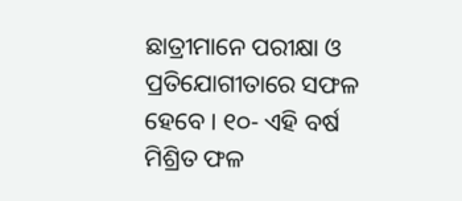ଛାତ୍ରୀମାନେ ପରୀକ୍ଷା ଓ ପ୍ରତିଯୋଗୀତାରେ ସଫଳ ହେବେ । ୧୦- ଏହି ବର୍ଷ ମିଶ୍ରିତ ଫଳ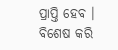ପ୍ରାପ୍ତି ହେବ । ବିଶେଷ କରି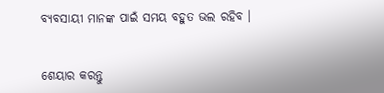ବ୍ୟବସାୟୀ ମାନଙ୍କ ପାଇଁ ସମୟ ବହୁତ ଭଲ ରହିବ ।


ଶେୟାର କରନ୍ତୁ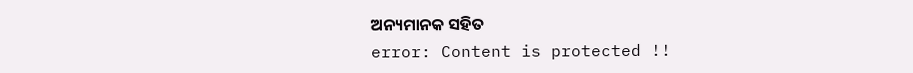ଅନ୍ୟମାନକ ସହିତ
error: Content is protected !!